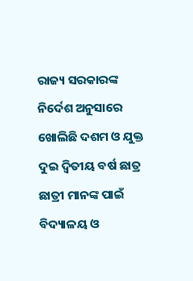ରାଜ୍ୟ ସରକାରଙ୍କ ନିର୍ଦେଶ ଅନୁସାରେ ଖୋଲିଛି ଦଶମ ଓ ଯୁକ୍ତ ଦୁଇ ଦ୍ୱିତୀୟ ବର୍ଷ ଛାତ୍ର ଛାତ୍ରୀ ମାନଙ୍କ ପାଇଁ ବିଦ୍ୟାଳୟ ଓ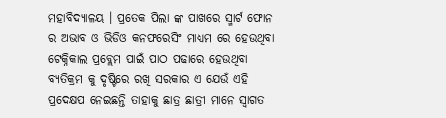ମହାବିଦ୍ୟାଳୟ । ପ୍ରତେକ ପିଲା ଙ୍କ ପାଖରେ ସ୍ମାର୍ଟ ଫୋନ ର ଅଭାବ ଓ ଭିଡିଓ କନଫରେସିଂ ମାଧ୍ୟମ ରେ ହେଉଥିବା ଟେକ୍ନିକାଲ ପ୍ରବ୍ଲେମ ପାଇଁ ପାଠ ପଢାରେ ହେଉଥିବା ବ୍ୟତିକ୍ରମ କୁ ଦୃଷ୍ଟିରେ ରଖି ସରକାର ଏ ଯେଉଁ ଏହି ପ୍ରଦେକ୍ଷପ ନେଇଛନ୍ତି ତାହାକୁ ଛାତ୍ର ଛାତ୍ରୀ ମାନେ ସ୍ୱାଗତ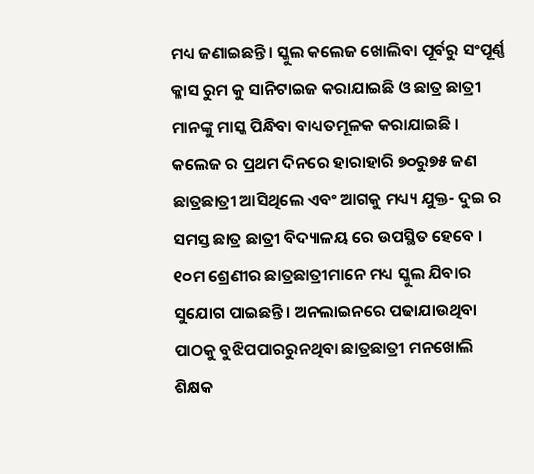ମଧ୍ୟ ଜଣାଇଛନ୍ତି। ସ୍କୁଲ କଲେଜ ଖୋଲିବା ପୂର୍ବରୁ ସଂପୂର୍ଣ୍ଣ କ୍ଳାସ ରୁମ କୁ ସାନିଟାଇଜ କରାଯାଇଛି ଓ ଛାତ୍ର ଛାତ୍ରୀ ମାନଙ୍କୁ ମାସ୍କ ପିନ୍ଧିବା ବାଧ୍ୟତମୂଳକ କରାଯାଇଛି । କଲେଜ ର ପ୍ରଥମ ଦିନରେ ହାରାହାରି ୭୦ରୁ୭୫ ଜଣ ଛାତ୍ରଛାତ୍ରୀ ଆସିଥିଲେ ଏବଂ ଆଗକୁ ମଧ୍ୟ୍ୟ ଯୁକ୍ତ- ଦୁଇ ର ସମସ୍ତ ଛାତ୍ର ଛାତ୍ରୀ ବିଦ୍ୟାଳୟ ରେ ଉପସ୍ଥିତ ହେବେ । ୧୦ମ ଶ୍ରେଣୀର ଛାତ୍ରଛାତ୍ରୀମାନେ ମଧ୍ୟ ସ୍କୁଲ ଯିବାର ସୁଯୋଗ ପାଇଛନ୍ତି । ଅନଲାଇନରେ ପଢାଯାଉଥିବା ପାଠକୁ ବୁଝିପପାରରୁନଥିବା ଛାତ୍ରଛାତ୍ରୀ ମନଖୋଲି ଶିକ୍ଷକ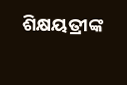ଶିକ୍ଷୟତ୍ରୀଙ୍କ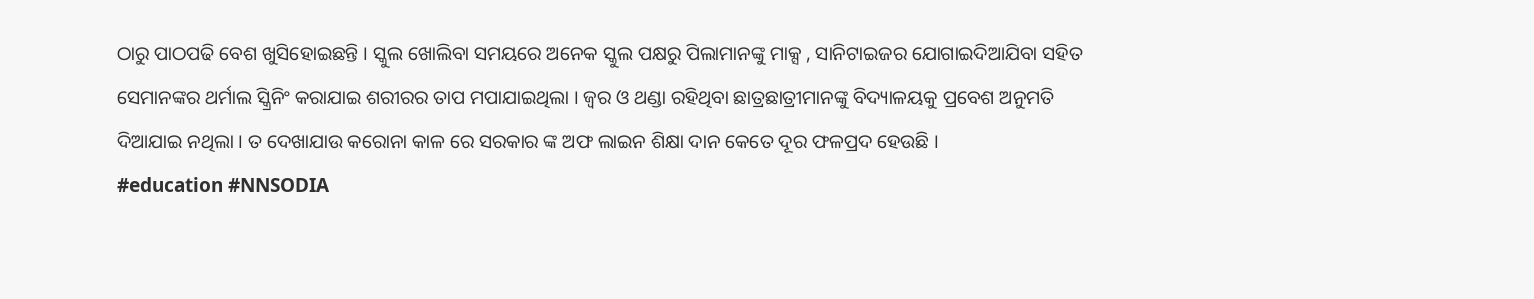ଠାରୁ ପାଠପଢି ବେଶ ଖୁସିହୋଇଛନ୍ତି । ସ୍କୁଲ ଖୋଲିବା ସମୟରେ ଅନେକ ସ୍କୁଲ ପକ୍ଷରୁ ପିଲାମାନଙ୍କୁ ମାକ୍ସ , ସାନିଟାଇଜର ଯୋଗାଇଦିଆଯିବା ସହିତ ସେମାନଙ୍କର ଥର୍ମାଲ ସ୍କ୍ରିନିଂ କରାଯାଇ ଶରୀରର ତାପ ମପାଯାଇଥିଲା । ଜ୍ବର ଓ ଥଣ୍ଡା ରହିଥିବା ଛାତ୍ରଛାତ୍ରୀମାନଙ୍କୁ ବିଦ୍ୟାଳୟକୁ ପ୍ରବେଶ ଅନୁମତି ଦିଆଯାଇ ନଥିଲା । ତ ଦେଖାଯାଉ କରୋନା କାଳ ରେ ସରକାର ଙ୍କ ଅଫ ଲାଇନ ଶିକ୍ଷା ଦାନ କେତେ ଦୂର ଫଳପ୍ରଦ ହେଉଛି ।
#education #NNSODIA